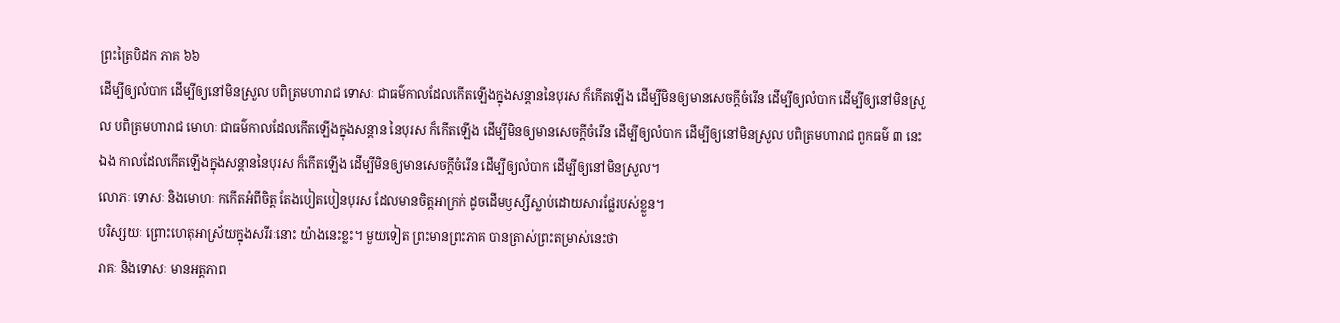ព្រះត្រៃបិដក ភាគ ៦៦
ដើម្បីឲ្យលំបាក ដើម្បីឲ្យនៅមិនស្រួល បពិត្រមហារាជ ទោសៈ ជាធម៌កាលដែលកើតឡើងក្នុងសន្តាននៃបុរស ក៏កើតឡើង ដើម្បីមិនឲ្យមានសេចក្តីចំរើន ដើម្បីឲ្យលំបាក ដើម្បីឲ្យនៅមិនស្រួល បពិត្រមហារាជ មោហៈ ជាធម៌កាលដែលកើតឡើងក្នុងសន្តាន នៃបុរស ក៏កើតឡើង ដើម្បីមិនឲ្យមានសេចក្តីចំរើន ដើម្បីឲ្យលំបាក ដើម្បីឲ្យនៅមិនស្រួល បពិត្រមហារាជ ពួកធម៌ ៣ នេះឯង កាលដែលកើតឡើងក្នុងសន្តាននៃបុរស ក៏កើតឡើង ដើម្បីមិនឲ្យមានសេចក្តីចំរើន ដើម្បីឲ្យលំបាក ដើម្បីឲ្យនៅមិនស្រួល។
លោភៈ ទោសៈ និងមោហៈ កកើតអំពីចិត្ត តែងបៀតបៀនបុរស ដែលមានចិត្តអាក្រក់ ដូចដើមឫស្សីស្លាប់ដោយសារផ្លែរបស់ខ្លួន។
បរិស្សយៈ ព្រោះហេតុអាស្រ័យក្នុងសរីរៈនោះ យ៉ាងនេះខ្លះ។ មួយទៀត ព្រះមានព្រះភាគ បានត្រាស់ព្រះតម្រាស់នេះថា
រាគៈ និងទោសៈ មានអត្តភាព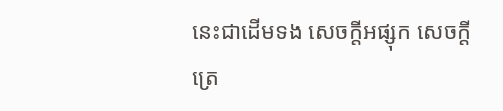នេះជាដើមទង សេចក្តីអផ្សុក សេចក្តីត្រេ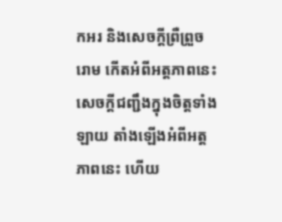កអរ និងសេចក្តីព្រឺព្រួចរោម កើតអំពីអត្តភាពនេះ សេចក្តីជញ្ជឹងក្នុងចិត្តទាំងឡាយ តាំងឡើងអំពីអត្តភាពនេះ ហើយ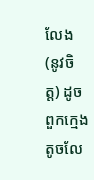លែង (នូវចិត្ត) ដូចពួកក្មេងតូចលែ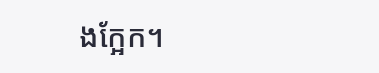ងក្អែក។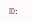ID: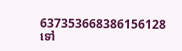637353668386156128
ទៅ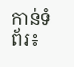កាន់ទំព័រ៖